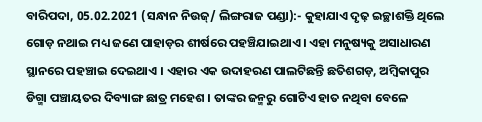ବାରିପଦା, 05.02.2021 (ସନ୍ଧାନ ନିଉଜ୍/ ଲିଙ୍ଗରାଜ ପଣ୍ଡା):- କୁହାଯାଏ ଦୃଢ଼ ଇଚ୍ଛାଶକ୍ତି ଥିଲେ ଗୋଡ଼ ନଥାଇ ମଧ୍ୟ ଜଣେ ପାହାଡ଼ର ଶୀର୍ଷରେ ପହଞ୍ଚିଯାଇଥାଏ । ଏହା ମନୁଷ୍ୟକୁ ଅସାଧାରଣ ସ୍ଥାନରେ ପହଞ୍ଚାଇ ଦେଇଥାଏ । ଏହାର ଏକ ଉଦାହରଣ ପାଲଟିଛନ୍ତି ଛତିଶଗଡ଼, ଅମ୍ୱିକାପୁର ଡିଗ୍ମା ପଞ୍ଚାୟତର ଦିବ୍ୟାଙ୍ଗ ଛାତ୍ର ମହେଶ । ତାଙ୍କର ଜନ୍ମରୁ ଗୋଟିଏ ହାତ ନଥିବା ବେଳେ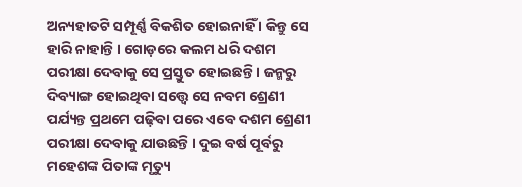ଅନ୍ୟହାତଟି ସମ୍ପୂର୍ଣ୍ଣ ବିକଶିତ ହୋଇନାହିଁ । କିନ୍ତୁ ସେ ହାରି ନାହାନ୍ତି । ଗୋଡ଼ରେ କଲମ ଧରି ଦଶମ ପରୀକ୍ଷା ଦେବାକୁ ସେ ପ୍ରସ୍ତୁତ ହୋଇଛନ୍ତି । ଜନ୍ମରୁ ଦିବ୍ୟାଙ୍ଗ ହୋଇଥିବା ସତ୍ତ୍ୱେ ସେ ନବମ ଶ୍ରେଣୀ ପର୍ଯ୍ୟନ୍ତ ପ୍ରଥମେ ପଢ଼ିବା ପରେ ଏବେ ଦଶମ ଶ୍ରେଣୀ ପରୀକ୍ଷା ଦେବାକୁ ଯାଉଛନ୍ତି । ଦୁଇ ବର୍ଷ ପୂର୍ବରୁ ମହେଶଙ୍କ ପିତାଙ୍କ ମୃତ୍ୟୁ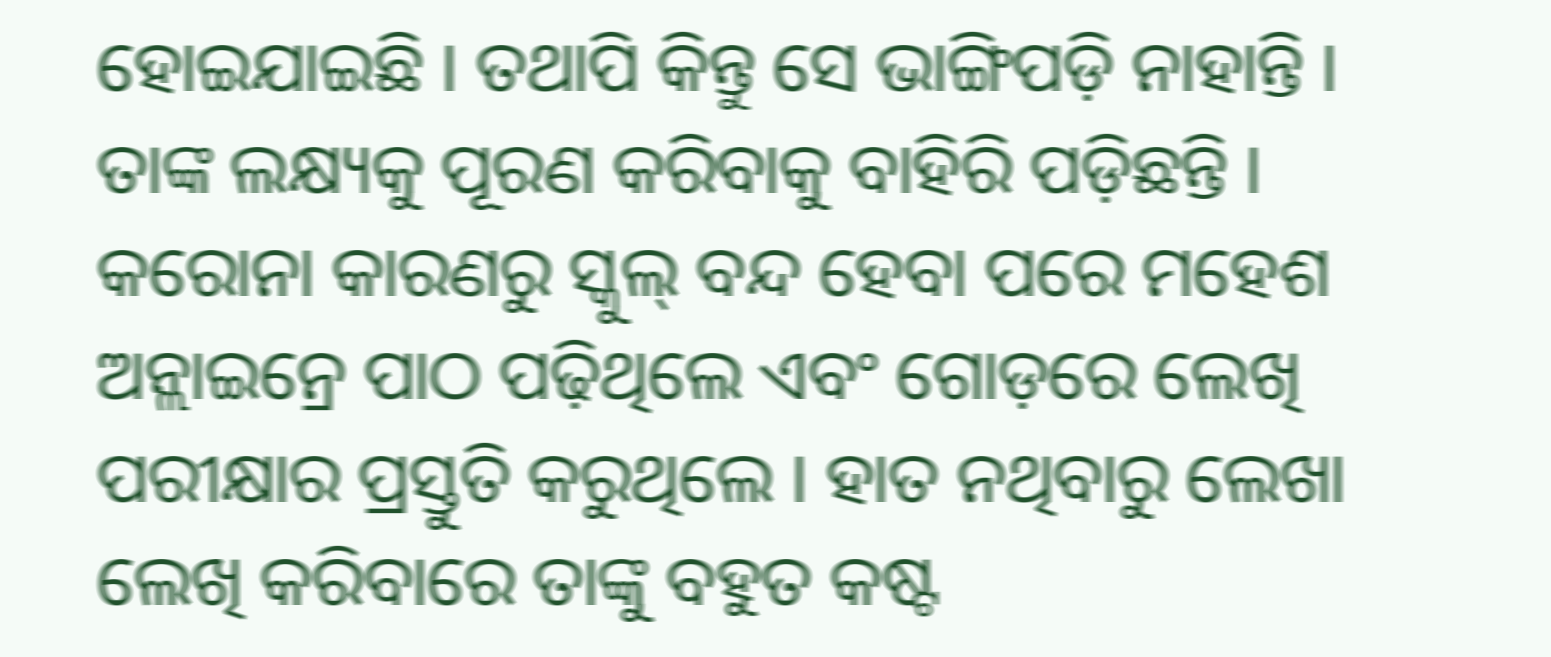ହୋଇଯାଇଛି । ତଥାପି କିନ୍ତୁ ସେ ଭାଙ୍ଗିପଡ଼ି ନାହାନ୍ତି । ତାଙ୍କ ଲକ୍ଷ୍ୟକୁ ପୂରଣ କରିବାକୁ ବାହିରି ପଡ଼ିଛନ୍ତି । କରୋନା କାରଣରୁ ସ୍କୁଲ୍ ବନ୍ଦ ହେବା ପରେ ମହେଶ ଅନ୍ଲାଇନ୍ରେ ପାଠ ପଢ଼ିଥିଲେ ଏବଂ ଗୋଡ଼ରେ ଲେଖି ପରୀକ୍ଷାର ପ୍ରସ୍ତୁତି କରୁଥିଲେ । ହାତ ନଥିବାରୁ ଲେଖା ଲେଖି କରିବାରେ ତାଙ୍କୁ ବହୁତ କଷ୍ଟ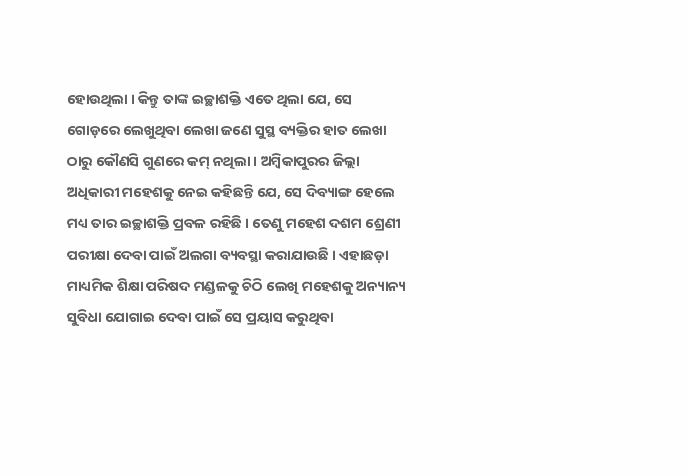ହୋଉଥିଲା । କିନ୍ତୁ ତାଙ୍କ ଇଚ୍ଛାଶକ୍ତି ଏତେ ଥିଲା ଯେ, ସେ ଗୋଡ଼ରେ ଲେଖୁଥିବା ଲେଖା ଜଣେ ସୁସ୍ଥ ବ୍ୟକ୍ତିର ହାତ ଲେଖା ଠାରୁ କୌଣସି ଗୁଣରେ କମ୍ ନଥିଲା । ଅମ୍ୱିକାପୁରର ଜିଲ୍ଲା ଅଧିକାରୀ ମହେଶକୁ ନେଇ କହିଛନ୍ତି ଯେ, ସେ ଦିବ୍ୟାଙ୍ଗ ହେଲେ ମଧ୍ୟ ତାର ଇଚ୍ଛାଶକ୍ତି ପ୍ରବଳ ରହିଛି । ତେଣୁ ମହେଶ ଦଶମ ଶ୍ରେଣୀ ପରୀକ୍ଷା ଦେବା ପାଇଁ ଅଲଗା ବ୍ୟବସ୍ଥା କରାଯାଉଛି । ଏହାଛଡ଼ା ମାଧ୍ୟମିକ ଶିକ୍ଷା ପରିଷଦ ମଣ୍ଡଳକୁ ଚିଠି ଲେଖି ମହେଶକୁ ଅନ୍ୟାନ୍ୟ ସୁବିଧା ଯୋଗାଇ ଦେବା ପାଇଁ ସେ ପ୍ରୟାସ କରୁଥିବା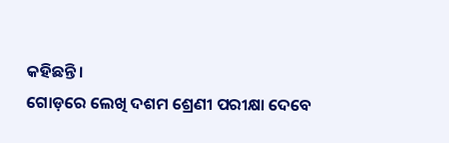କହିଛନ୍ତି ।
ଗୋଡ଼ରେ ଲେଖି ଦଶମ ଶ୍ରେଣୀ ପରୀକ୍ଷା ଦେବେ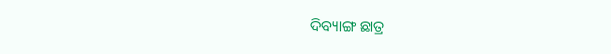ଦିବ୍ୟାଙ୍ଗ ଛାତ୍ର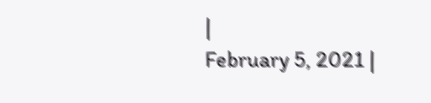|
February 5, 2021 |